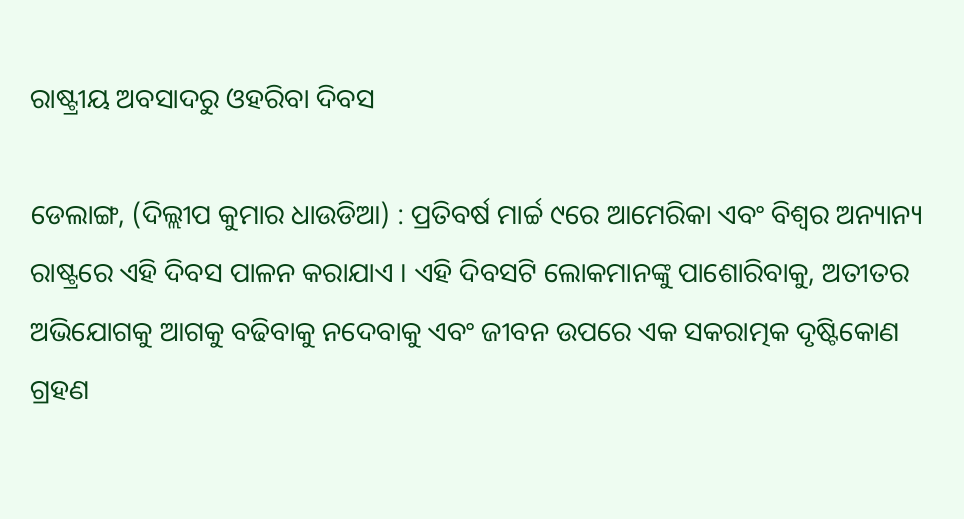ରାଷ୍ଟ୍ରୀୟ ଅବସାଦରୁ ଓହରିବା ଦିବସ

ଡେଲାଙ୍ଗ, (ଦିଲ୍ଲୀପ କୁମାର ଧାଉଡିଆ) : ପ୍ରତିବର୍ଷ ମାର୍ଚ୍ଚ ୯ରେ ଆମେରିକା ଏବଂ ବିଶ୍ଵର ଅନ୍ୟାନ୍ୟ ରାଷ୍ଟ୍ରରେ ଏହି ଦିବସ ପାଳନ କରାଯାଏ । ଏହି ଦିବସଟି ଲୋକମାନଙ୍କୁ ପାଶୋରିବାକୁ, ଅତୀତର ଅଭିଯୋଗକୁ ଆଗକୁ ବଢିବାକୁ ନଦେବାକୁ ଏବଂ ଜୀବନ ଉପରେ ଏକ ସକରାତ୍ମକ ଦୃଷ୍ଟିକୋଣ ଗ୍ରହଣ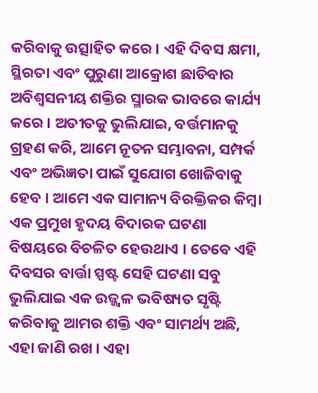କରିବାକୁ ଉତ୍ସାହିତ କରେ । ଏହି ଦିବସ କ୍ଷମା, ସ୍ଥିରତା ଏବଂ ପୁରୁଣା ଆକ୍ରୋଶ ଛାଡିବାର ଅବିଶ୍ୱସନୀୟ ଶକ୍ତିର ସ୍ମାରକ ଭାବରେ କାର୍ଯ୍ୟ କରେ । ଅତୀତକୁ ଭୁଲିଯାଇ, ବର୍ତ୍ତମାନକୁ ଗ୍ରହଣ କରି, ଆମେ ନୂତନ ସମ୍ଭାବନା, ସମ୍ପର୍କ ଏବଂ ଅଭିଜ୍ଞତା ପାଇଁ ସୁଯୋଗ ଖୋଜିବାକୁ ହେବ । ଆମେ ଏକ ସାମାନ୍ୟ ବିରକ୍ତିକର କିମ୍ବା ଏକ ପ୍ରମୁଖ ହୃଦୟ ବିଦାରକ ଘଟଣା ବିଷୟରେ ବିଚଳିତ ହେଉଥାଏ । ତେବେ ଏହି ଦିବସର ବାର୍ତ୍ତା ସ୍ପଷ୍ଟ ସେହି ଘଟଣା ସବୁ ଭୁଲିଯାଇ ଏକ ଉଜ୍ଜ୍ୱଳ ଭବିଷ୍ୟତ ସୃଷ୍ଟି କରିବାକୁ ଆମର ଶକ୍ତି ଏବଂ ସାମର୍ଥ୍ୟ ଅଛି, ଏହା ଜାଣି ରଖ । ଏହା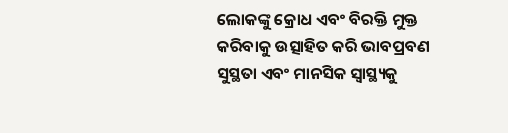ଲୋକଙ୍କୁ କ୍ରୋଧ ଏବଂ ବିରକ୍ତି ମୁକ୍ତ କରିବାକୁ ଉତ୍ସାହିତ କରି ଭାବପ୍ରବଣ ସୁସ୍ଥତା ଏବଂ ମାନସିକ ସ୍ୱାସ୍ଥ୍ୟକୁ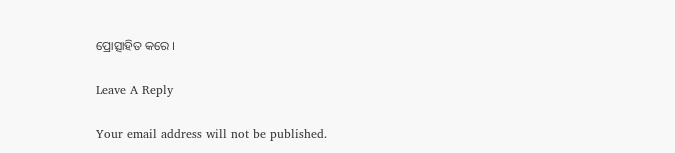ପ୍ରୋତ୍ସାହିତ କରେ ।

Leave A Reply

Your email address will not be published.